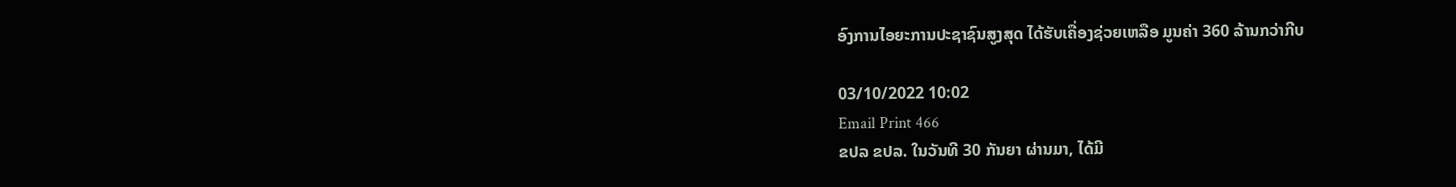ອົງການໄອຍະການປະຊາຊົນສູງສຸດ ໄດ້ຮັບເຄື່ອງຊ່ວຍເຫລືອ ມູນຄ່າ 360 ລ້ານກວ່າກີບ

03/10/2022 10:02
Email Print 466
ຂປລ ຂປລ. ໃນວັນທີ 30 ກັນຍາ ຜ່ານມາ, ໄດ້ມີ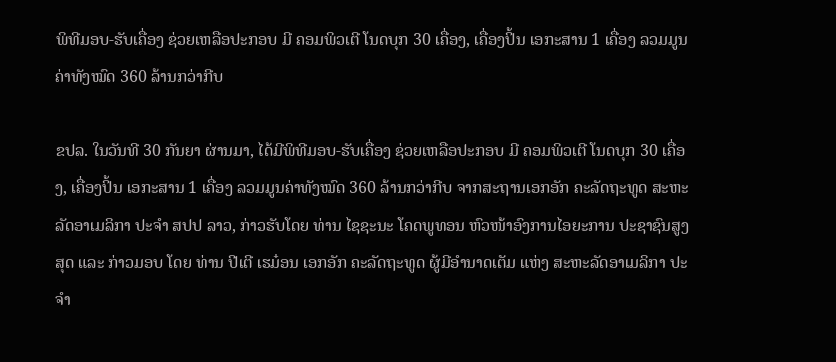ພິທີມອບ-ຮັບເຄື່ອງ ຊ່ວຍເຫລືອປະກອບ ມີ ຄອມພິວເຕີ ໂນດບຸກ 30 ເຄື່ອງ, ເຄື່ອງປິ້ນ ເອກະສານ 1 ເຄື່ອງ ລວມມູນຄ່າທັງໝົດ 360 ລ້ານກວ່າກີບ

ຂປລ. ໃນວັນທີ 30 ກັນຍາ ຜ່ານມາ, ໄດ້ມີພິທີມອບ-ຮັບເຄື່ອງ ຊ່ວຍເຫລືອປະກອບ ມີ ຄອມພິວເຕີ ໂນດບຸກ 30 ເຄື່ອງ, ເຄື່ອງປິ້ນ ເອກະສານ 1 ເຄື່ອງ ລວມມູນຄ່າທັງໝົດ 360 ລ້ານກວ່າກີບ ຈາກສະຖານເອກອັກ ຄະລັດຖະທູດ ສະຫະລັດອາເມລິກາ ປະຈຳ ສປປ ລາວ, ກ່າວຮັບໂດຍ ທ່ານ ໄຊຊະນະ ໂຄດພູທອນ ຫົວໜ້າອົງການໄອຍະການ ປະຊາຊົນສູງສຸດ ແລະ ກ່າວມອບ ໂດຍ ທ່ານ ປີເຕີ ເຮມ໋ອນ ເອກອັກ ຄະລັດຖະທູດ ຜູ້ມີອຳນາດເຕັມ ແຫ່ງ ສະຫະລັດອາເມລິກາ ປະຈຳ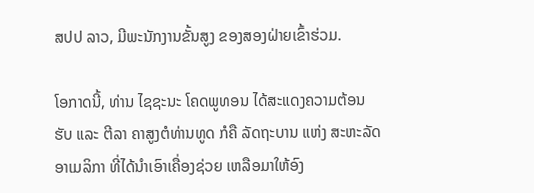ສປປ ລາວ, ມີພະນັກງານຂັ້ນສູງ ຂອງສອງຝ່າຍເຂົ້າຮ່ວມ.

ໂອກາດນີ້, ທ່ານ ໄຊຊະນະ ໂຄດພູທອນ ໄດ້ສະແດງຄວາມຕ້ອນຮັບ ແລະ ຕີລາ ຄາສູງຕໍທ່ານທູດ ກໍຄື ລັດຖະບານ ແຫ່ງ ສະຫະລັດ ອາເມລິກາ ທີ່ໄດ້ນຳເອົາເຄື່ອງຊ່ວຍ ເຫລືອມາໃຫ້ອົງ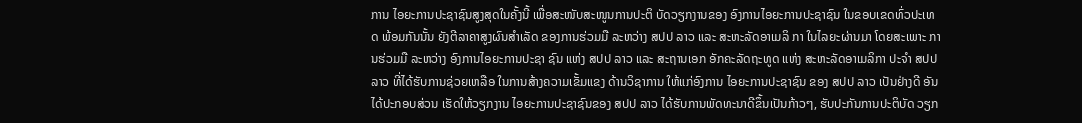ການ ໄອຍະການປະຊາຊົນສູງສຸດໃນຄັ້ງນີ້ ເພື່ອສະໜັບສະໜູນການປະຕິ ບັດວຽກງານຂອງ ອົງການໄອຍະການປະຊາຊົນ ໃນຂອບເຂດທົ່ວປະເທດ ພ້ອມກັນນັ້ນ ຍັງຕີລາຄາສູງຜົນສຳເລັດ ຂອງການຮ່ວມມື ລະຫວ່າງ ສປປ ລາວ ແລະ ສະຫະລັດອາເມລິ ກາ ໃນໄລຍະຜ່ານມາ ໂດຍສະເພາະ ການຮ່ວມມື ລະຫວ່າງ ອົງການໄອຍະການປະຊາ ຊົນ ແຫ່ງ ສປປ ລາວ ແລະ ສະຖານເອກ ອັກຄະລັດຖະທູດ ແຫ່ງ ສະຫະລັດອາເມລິກາ ປະຈຳ ສປປ ລາວ ທີ່ໄດ້ຮັບການຊ່ວຍເຫລືອ ໃນການສ້າງຄວາມເຂັ້ມແຂງ ດ້ານວິຊາການ ໃຫ້ແກ່ອົງການ ໄອຍະການປະຊາຊົນ ຂອງ ສປປ ລາວ ເປັນຢ່າງດີ ອັນໄດ້ປະກອບສ່ວນ ເຮັດໃຫ້ວຽກງານ ໄອຍະການປະຊາຊົນຂອງ ສປປ ລາວ ໄດ້ຮັບການພັດທະນາດີຂຶ້ນເປັນກ້າວໆ, ຮັບປະກັນການປະຕິບັດ ວຽກ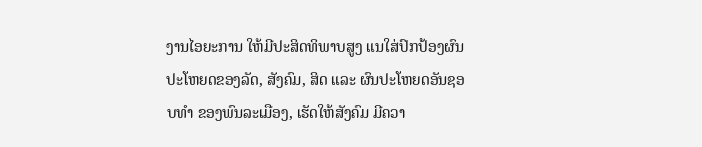ງານໄອຍະການ ໃຫ້ມີປະສິດທິພາບສູງ ແນໃສ່ປົກປ້ອງຜົນປະໂຫຍດຂອງລັດ, ສັງຄົມ, ສິດ ແລະ ຜົນປະໂຫຍດອັນຊອບທຳ ຂອງພົນລະເມືອງ, ເຮັດໃຫ້ສັງຄົມ ມີຄວາ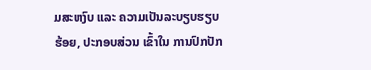ມສະຫງົບ ແລະ ຄວາມເປັນລະບຽບຮຽບຮ້ອຍ, ປະກອບສ່ວນ ເຂົ້າໃນ ການປົກປັກ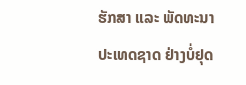ຮັກສາ ແລະ ພັດທະນາ ປະເທດຊາດ ຢ່າງບໍ່ຢຸດ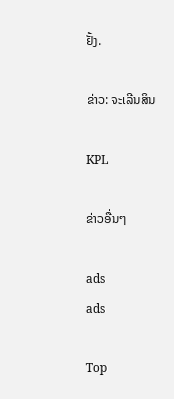ຢັ້ງ.

ຂ່າວ: ຈະເລີນສິນ

KPL

ຂ່າວອື່ນໆ

ads
ads

Top